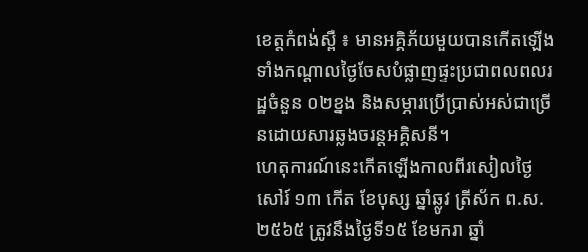ខេត្តកំពង់ស្ពឺ ៖ មានអគ្គិភ័យមួយបានកើតឡើងទាំងកណ្តាលថ្ងៃចែសបំផ្លាញផ្ទះប្រជាពលពលរដ្ឋចំនួន ០២ខ្នង និងសម្ភារប្រើប្រាស់អស់ជាច្រើនដោយសារឆ្លងចរន្តអគ្គិសនី។
ហេតុការណ៍នេះកើតឡើងកាលពីរសៀលថ្ងៃសៅរ៍ ១៣ កើត ខែបុស្ស ឆ្នាំឆ្លូវ ត្រីស័ក ព.ស.២៥៦៥ ត្រូវនឹងថ្ងៃទី១៥ ខែមករា ឆ្នាំ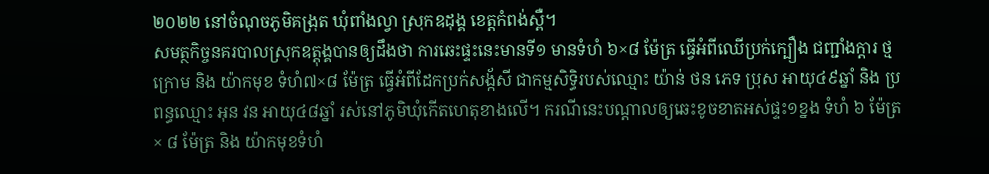២០២២ នៅចំណុចភូមិគង្រុត ឃុំពាំងល្វា ស្រុកឧដុង្គ ខេត្តកំពង់ស្ពឺ។
សមត្ថកិច្ចនគរបាលស្រុកឧត្តុង្គបានឲ្យដឹងថា ការឆេះផ្ទះនេះមានទី១ មានទំហំ ៦×៨ ម៉ែត្រ ធ្វើអំពីឈើប្រក់ក្បឿង ជញ្ជាំងក្តារ ថ្មក្រោម និង យ៉ាកមុខ ទំហំ៧×៨ ម៉ែត្រ ធ្វើអំពីដែកប្រក់សង្ក័សី ជាកម្មសិទ្ធិរបស់ឈ្មោះ យ៉ាន់ ថន ភេទ ប្រុស អាយុ៤៩ឆ្នាំ និង ប្រពន្ធឈ្មោះ អុន វន អាយុ៤៨ឆ្នាំ រស់នៅភូមិឃុំកើតហេតុខាងលើ។ ករណីនេះបណ្តាលឲ្យឆេះខូចខាតអស់ផ្ទះ១ខ្នង ទំហំ ៦ ម៉ែត្រ × ៨ ម៉ែត្រ និង យ៉ាកមុខទំហំ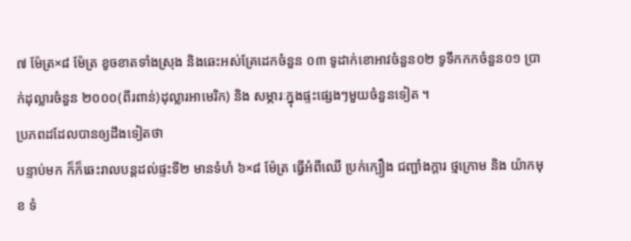៧ ម៉ែត្រ×៨ ម៉ែត្រ ខូចខាតទាំងស្រុង និងឆេះអស់គ្រែដេកចំនួន ០៣ ទូដាក់ខោអាវចំនួន០២ ទូទឹកកកចំនួន០១ ប្រាក់ដុល្លារចំនួន ២០០០(ពីរពាន់)ដុល្លារអាមេរិក) និង សម្ភារៈក្នុងផ្ទះផ្សេងៗមួយចំនួនទៀត ។
ប្រភពដដែលបានឲ្យដឹងទៀតថា
បន្ទាប់មក ក៏ក៏ឆេះរាលបន្តដល់ផ្ទះទី២ មានទំហំ ៦×៨ ម៉ែត្រ ធ្វើអំពីឈើ ប្រក់ក្បឿង ជញ្ជាំងក្តារ ថ្មក្រោម និង យ៉ាកមុខ ទំ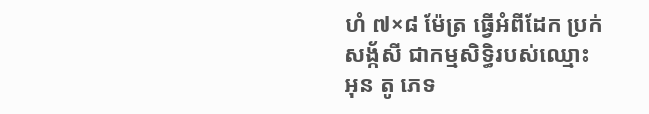ហំ ៧×៨ ម៉ែត្រ ធ្វើអំពីដែក ប្រក់សង្ក័សី ជាកម្មសិទ្ធិរបស់ឈ្មោះ អុន តូ ភេទ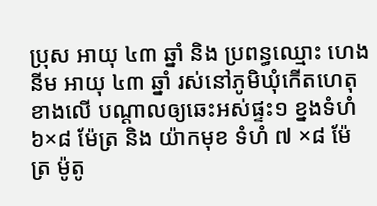ប្រុស អាយុ ៤៣ ឆ្នាំ និង ប្រពន្ធឈ្មោះ ហេង នីម អាយុ ៤៣ ឆ្នាំ រស់នៅភូមិឃុំកើតហេតុខាងលើ បណ្តាលឲ្យឆេះអស់ផ្ទះ១ ខ្នងទំហំ ៦×៨ ម៉ែត្រ និង យ៉ាកមុខ ទំហំ ៧ ×៨ ម៉ែត្រ ម៉ូតូ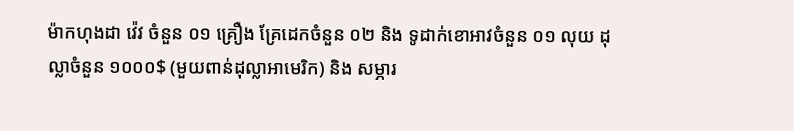ម៉ាកហុងដា វ៉េវ ចំនួន ០១ គ្រឿង គ្រែដេកចំនួន ០២ និង ទូដាក់ខោអាវចំនួន ០១ លុយ ដុល្លាចំនួន ១០០០$ (មួយពាន់ដុល្លាអាមេរិក) និង សម្ភារ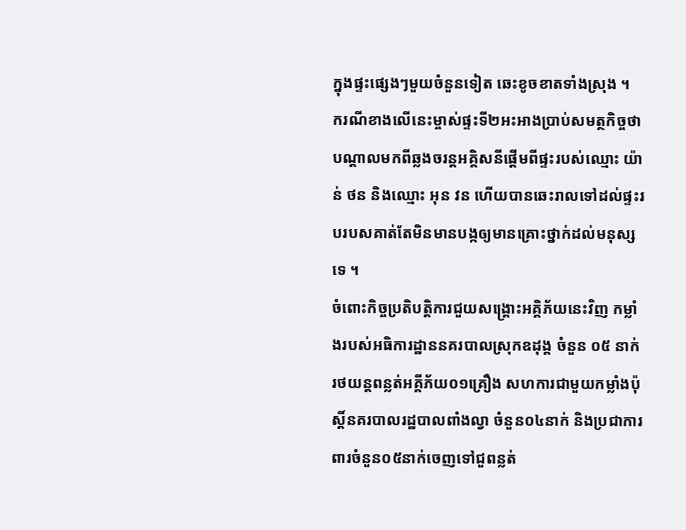ក្នុងផ្ទះផ្សេងៗមួយចំនួនទៀត ឆេះខូចខាតទាំងស្រុង ។
ករណីខាងលើនេះម្ចាស់ផ្ទះទី២អះអាងប្រាប់សមត្ថកិច្ចថាបណ្តាលមកពីឆ្លងចរន្តអគ្គិសនីផ្ដើមពីផ្ទះរបស់ឈ្មោះ យ៉ាន់ ថន និងឈ្មោះ អុន វន ហើយបានឆេះរាលទៅដល់ផ្ទះរបរបសគាត់តែមិនមានបង្កឲ្យមានគ្រោះថ្នាក់ដល់មនុស្សទេ ។
ចំពោះកិច្ចប្រតិបត្តិការជួយសង្គ្រោះអគ្គិភ័យនេះវិញ កម្លាំងរបស់អធិការដ្ឋាននគរបាលស្រុកឧដុង្គ ចំនួន ០៥ នាក់ រថយន្តពន្លត់អគ្គីភ័យ០១គ្រឿង សហការជាមួយកម្លាំងប៉ុស្តិ៍នគរបាលរដ្ឋបាលពាំងល្វា ចំនួន០៤នាក់ និងប្រជាការពារចំនួន០៥នាក់ចេញទៅជួពន្លត់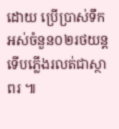ដោយ ប្រើប្រាស់ទឹកអស់ចំនួន០២រថយន្ត ទើបភ្លើងរលត់ជាស្ថាពរ ៕